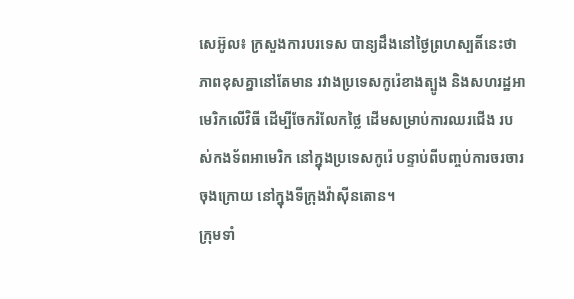សេអ៊ូល៖ ក្រសួងការបរទេស បាន្យដឹងនៅថ្ងៃព្រហស្បតិ៍នេះថា ភាពខុសគ្នានៅតែមាន រវាងប្រទេសកូរ៉េខាងត្បូង និងសហរដ្ឋអាមេរិកលើវិធី ដើម្បីចែករំលែកថ្លៃ ដើមសម្រាប់ការឈរជើង របស់កងទ័ពអាមេរិក នៅក្នុងប្រទេសកូរ៉េ បន្ទាប់ពីបញ្ចប់ការចរចារចុងក្រោយ នៅក្នុងទីក្រុងវ៉ាស៊ីនតោន។
ក្រុមទាំ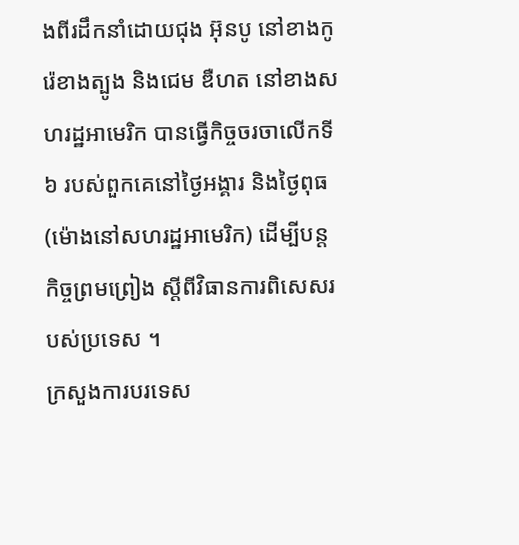ងពីរដឹកនាំដោយជុង អ៊ុនបូ នៅខាងកូរ៉េខាងត្បូង និងជេម ឌឺហត នៅខាងសហរដ្ឋអាមេរិក បានធ្វើកិច្ចចរចាលើកទី ៦ របស់ពួកគេនៅថ្ងៃអង្គារ និងថ្ងៃពុធ (ម៉ោងនៅសហរដ្ឋអាមេរិក) ដើម្បីបន្តកិច្ចព្រមព្រៀង ស្តីពីវិធានការពិសេសរបស់ប្រទេស ។
ក្រសួងការបរទេស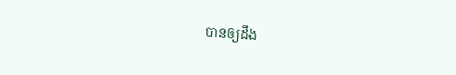បានឲ្យដឹង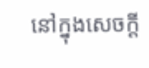នៅក្នុងសេចក្តី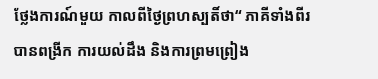ថ្លែងការណ៍មួយ កាលពីថ្ងៃព្រហស្បតិ៍ថា“ ភាគីទាំងពីរបានពង្រីក ការយល់ដឹង និងការព្រមព្រៀង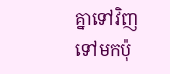គ្នាទៅវិញ ទៅមកប៉ុ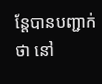ន្តែបានបញ្ជាក់ថា នៅ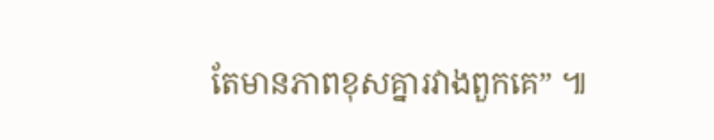តែមានភាពខុសគ្នារវាងពួកគេ” ៕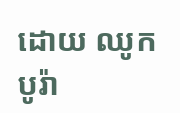ដោយ ឈូក បូរ៉ា